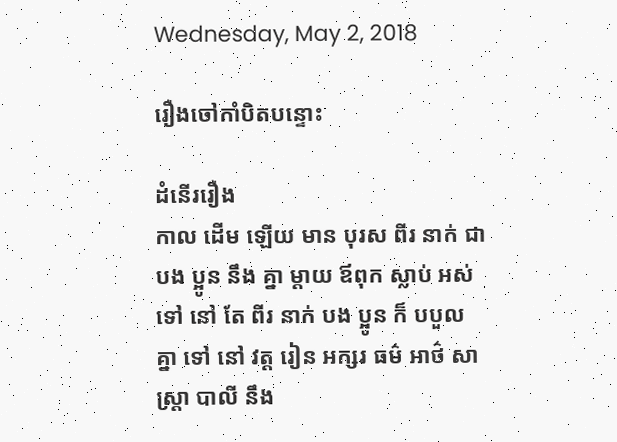Wednesday, May 2, 2018

រឿងចៅកាំបិតបន្ទោះ

ដំនើររឿង
កាល ដើម ឡើយ មាន បុរស ពីរ នាក់ ជា បង ប្អូន នឹង គ្នា ម្តាយ ឪពុក ស្លាប់ អស់ ទៅ នៅ តែ ពីរ នាក់ បង ប្អូន ក៏ បបួល គ្នា ទៅ នៅ វត្ត រៀន អក្សរ ធម៌ អាថ៌ សាស្រ្តា បាលី នឹង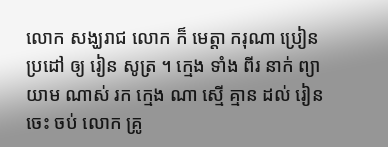លោក សង្ឃរាជ លោក ក៏ មេត្តា ករុណា ប្រៀន ប្រដៅ ឲ្យ រៀន សូត្រ ។ ក្មេង ទាំង ពីរ នាក់ ព្យាយាម ណាស់ រក ក្មេង ណា ស្មើ គ្មាន ដល់ រៀន ចេះ ចប់ លោក គ្រូ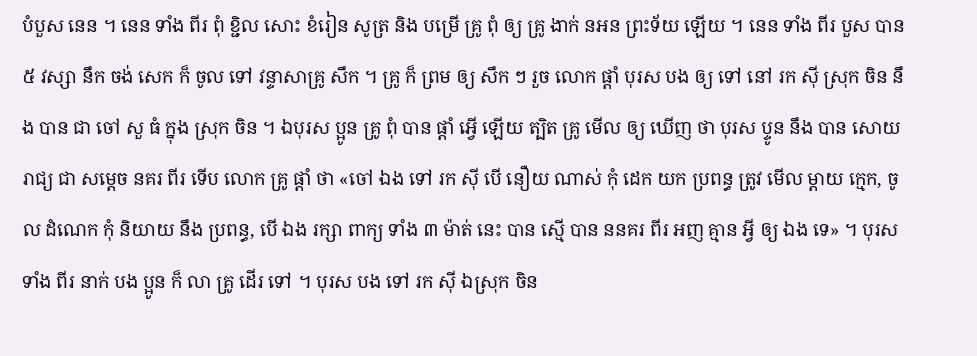បំបួស នេន ។ នេន ទាំង ពីរ ពុំ ខ្ជិល សោះ ខំរៀន សូត្រ និង បម្រើ គ្រូ ពុំ ឲ្យ គ្រូ ងាក់ នអន ព្រះទ័យ ឡើយ ។ នេន ទាំង ពីរ បួស បាន ៥ វស្សា នឹក ចង់ សេក ក៏ ចូល ទៅ វន្ទាសាគ្រូ សឹក ។ គ្រូ ក៏ ព្រម ឲ្យ សឹក ៗ រួច លោក ផ្តាំ បុរស បង ឲ្យ ទៅ នៅ រក ស៊ី ស្រុក ចិន នឹង បាន ជា ចៅ សួ ធំ ក្នុង ស្រុក ចិន ។ ឯបុរស ប្អូន គ្រូ ពុំ បាន ផ្តាំ អ្វើ ឡើយ ត្បិត គ្រូ មើល ឲ្យ ឃើញ ថា បុរស ប្ទូន នឹង បាន សោយ រាជ្យ ជា សម្តេច នគរ ពីរ ទើប លោក គ្រូ ផ្តាំ ថា «ចៅ ឯង ទៅ រក ស៊ី បើ នឿយ ណាស់ កុំ ដេក យក ប្រពន្ធ ត្រូវ មើល ម្តាយ ក្មេក, ចូល ដំណេក កុំ និយាយ នឹង ប្រពន្ធ, បើ ឯង រក្សា ពាក្យ ទាំង ៣ ម៉ាត់ នេះ បាន ស្មើ បាន ននគរ ពីរ អញ គ្មាន អ្វី ឲ្យ ឯង ទេ» ។ បុរស ទាំង ពីរ នាក់ បង ប្អូន ក៏ លា គ្រូ ដើរ ទៅ ។ បុរស បង ទៅ រក ស៊ី ឯស្រុក ចិន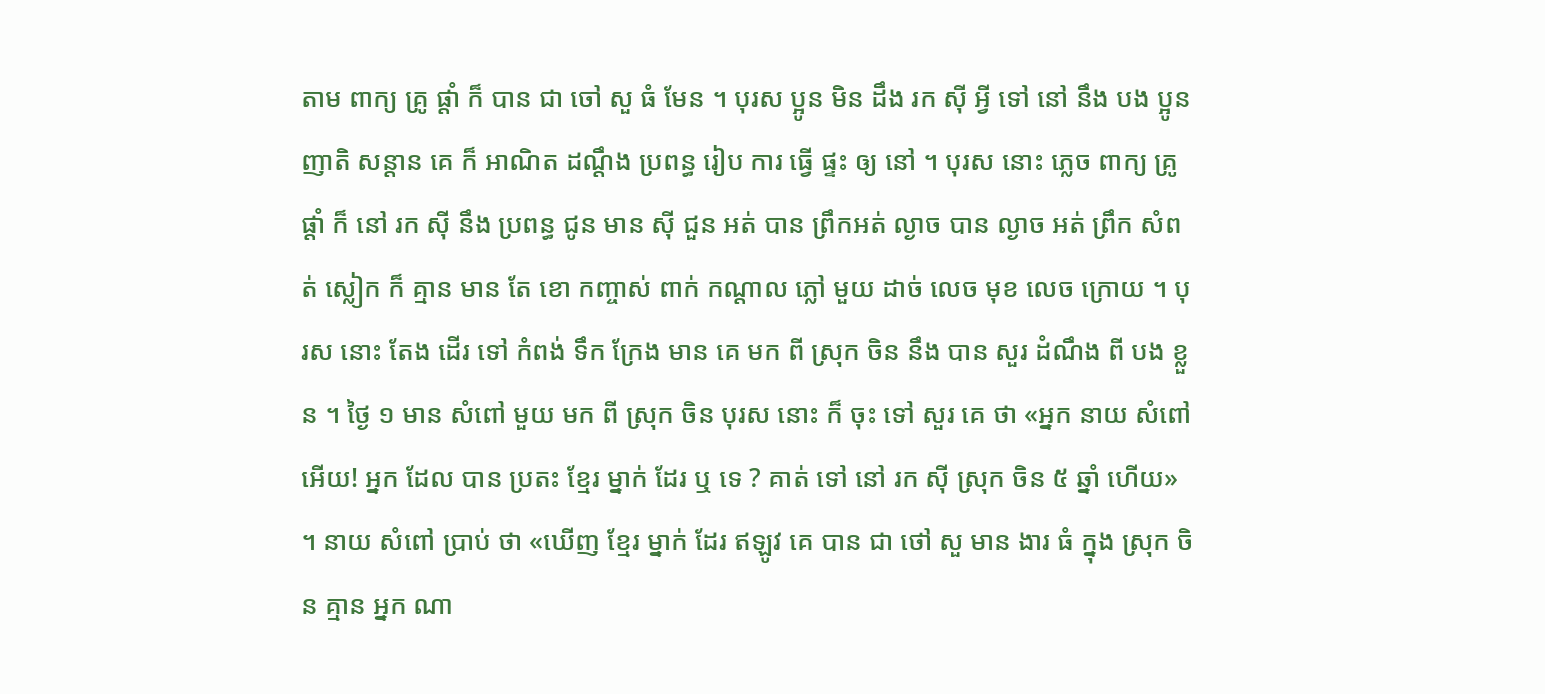តាម ពាក្យ គ្រូ ផ្តាំ ក៏ បាន ជា ចៅ សួ ធំ មែន ។ បុរស ប្អូន មិន ដឹង រក ស៊ី អ្វី ទៅ នៅ នឹង បង ប្អូន ញាតិ សន្តាន គេ ក៏ អាណិត ដណ្តឹង ប្រពន្ធ រៀប ការ ធ្វើ ផ្ទះ ឲ្យ នៅ ។ បុរស នោះ ភ្លេច ពាក្យ គ្រូ ផ្តាំ ក៏ នៅ រក ស៊ី នឹង ប្រពន្ធ ជូន មាន ស៊ី ជួន អត់ បាន ព្រឹកអត់ ល្ងាច បាន ល្ងាច អត់ ព្រឹក សំពត់ ស្លៀក ក៏ គ្មាន មាន តែ ខោ កញ្ចាស់ ពាក់ កណ្តាល ភ្លៅ មួយ ដាច់ លេច មុខ លេច ក្រោយ ។ បុរស នោះ តែង ដើរ ទៅ កំពង់ ទឹក ក្រែង មាន គេ មក ពី ស្រុក ចិន នឹង បាន សួរ ដំណឹង ពី បង ខ្លួន ។ ថ្ងៃ ១ មាន សំពៅ មួយ មក ពី ស្រុក ចិន បុរស នោះ ក៏ ចុះ ទៅ សួរ គេ ថា «អ្នក នាយ សំពៅ អើយ! អ្នក ដែល បាន ប្រតះ ខ្មែរ ម្នាក់ ដែរ ឬ ទេ ? គាត់ ទៅ នៅ រក ស៊ី ស្រុក ចិន ៥ ឆ្នាំ ហើយ» ។ នាយ សំពៅ ប្រាប់ ថា «ឃើញ ខ្មែរ ម្នាក់ ដែរ ឥឡូវ គេ បាន ជា ថៅ សួ មាន ងារ ធំ ក្នុង ស្រុក ចិន គ្មាន អ្នក ណា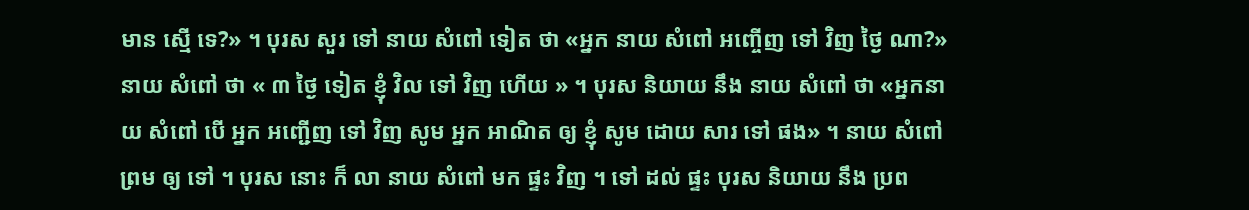មាន ស្មើ ទេ?» ។ បុរស សួរ ទៅ នាយ សំពៅ ទៀត ថា «អ្នក នាយ សំពៅ អញ្ចើញ ទៅ វិញ ថ្ងៃ ណា?» នាយ សំពៅ ថា « ៣ ថ្ងៃ ទៀត ខ្ញុំ វិល ទៅ វិញ ហើយ » ។ បុរស និយាយ នឹង នាយ សំពៅ ថា «អ្នកនាយ សំពៅ បើ អ្នក អញ្ជើញ ទៅ វិញ សូម អ្នក អាណិត ឲ្យ ខ្ញុំ សូម ដោយ សារ ទៅ ផង» ។ នាយ សំពៅ ព្រម ឲ្យ ទៅ ។ បុរស នោះ ក៏ លា នាយ សំពៅ មក ផ្ទះ វិញ ។ ទៅ ដល់ ផ្ទះ បុរស និយាយ នឹង ប្រព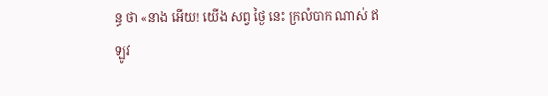ន្ធ ថា «នាង អើយ! យើង សព្វ ថ្ងៃ នេះ ក្រលំបាក ណាស់ ឥឡូវ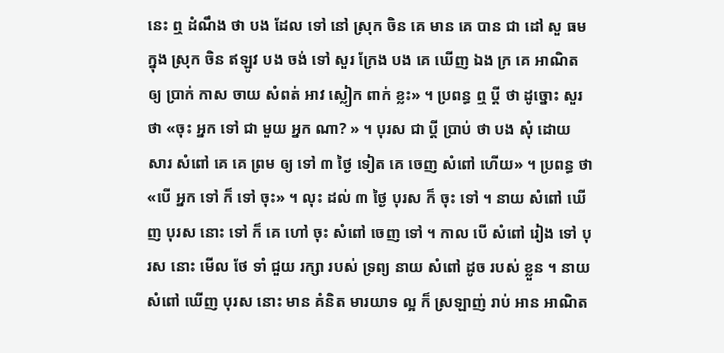នេះ ឮ ដំណឹង ថា បង ដែល ទៅ នៅ ស្រុក ចិន គេ មាន គេ បាន ជា ដៅ សួ ធម ក្នុង ស្រុក ចិន ឥឡូវ បង ចង់ ទៅ សួរ ក្រែង បង គេ ឃើញ ឯង ក្រ គេ អាណិត ឲ្យ ប្រាក់ កាស ចាយ សំពត់ អាវ ស្លៀក ពាក់ ខ្លះ» ។ ប្រពន្ធ ឮ ប្តី ថា ដូច្នោះ សួរ ថា «ចុះ អ្នក ទៅ ជា មួយ អ្នក ណា? » ។ បុរស ជា ប្តី ប្រាប់ ថា បង សុំ ដោយ សារ សំពៅ គេ គេ ព្រម ឲ្យ ទៅ ៣ ថ្ងៃ ទៀត គេ ចេញ សំពៅ ហើយ» ។ ប្រពន្ធ ថា «បើ អ្នក ទៅ ក៏ ទៅ ចុះ» ។ លុះ ដល់ ៣ ថ្ងៃ បុរស ក៏ ចុះ ទៅ ។ នាយ សំពៅ ឃើញ បុរស នោះ ទៅ ក៏ គេ ហៅ ចុះ សំពៅ ចេញ ទៅ ។ កាល បើ សំពៅ រៀង ទៅ បុរស នោះ មើល ថែ ទាំ ជួយ រក្សា របស់ ទ្រព្យ នាយ សំពៅ ដូច របស់ ខ្លួន ។ នាយ សំពៅ ឃើញ បុរស នោះ មាន គំនិត មារយាទ ល្អ ក៏ ស្រឡាញ់ រាប់ អាន អាណិត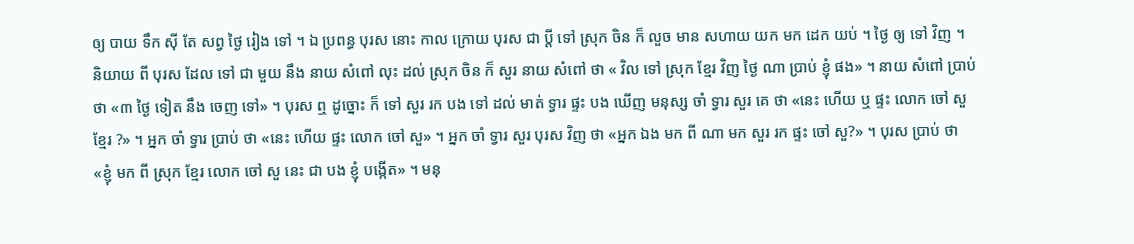ឲ្យ បាយ ទឹក ស៊ី តែ សព្វ ថ្ងៃ រៀង ទៅ ។ ឯ ប្រពន្ធ បុរស នោះ កាល ក្រោយ បុរស ជា ប្តី ទៅ ស្រុក ចិន ក៏ លួច មាន សហាយ យក មក ដេក យប់ ។ ថ្ងៃ ឲ្យ ទៅ វិញ ។ និយាយ ពី បុរស ដែល ទៅ ជា មួយ នឹង នាយ សំពៅ លុះ ដល់ ស្រុក ចិន ក៏ សួរ នាយ សំពៅ ថា « វិល ទៅ ស្រុក ខ្មែរ វិញ ថ្ងៃ ណា ប្រាប់ ខ្ញុំ ផង» ។ នាយ សំពៅ ប្រាប់ ថា «៣ ថ្ងៃ ទៀត នឹង ចេញ ទៅ» ។ បុរស ឮ ដូច្នោះ ក៏ ទៅ សួរ រក បង ទៅ ដល់ មាត់ ទ្វារ ផ្ទះ បង ឃើញ មនុស្ស ចាំ ទ្វារ សួរ គេ ថា «នេះ ហើយ ឬ ផ្ទះ លោក ចៅ សួ ខ្មែរ ?» ។ អ្នក ចាំ ទ្វារ ប្រាប់ ថា «នេះ ហើយ ផ្ទះ លោក ចៅ សួ» ។ អ្នក ចាំ ទ្វារ សួរ បុរស វិញ ថា «អ្នក ឯង មក ពី ណា មក សួរ រក ផ្ទះ ចៅ សួ?» ។ បុរស ប្រាប់ ថា «ខ្ញុំ មក ពី ស្រុក ខ្មែរ លោក ចៅ សួ នេះ ជា បង ខ្ញុំ បង្កើត» ។ មនុ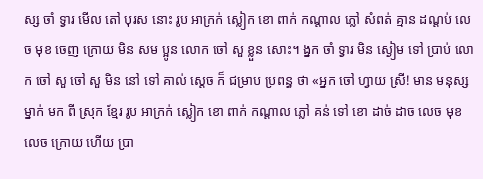ស្ស ចាំ ទ្វារ មើល តៅ បុរស នោះ រូប អាក្រក់ ស្លៀក ខោ ពាក់ កណ្តាល ភ្លៅ សំពត់ គ្មាន ដណ្តប់ លេច មុខ ចេញ ក្រោយ មិន សម ប្អូន លោក ចៅ សួ ខ្លួន សោះ។ ង្នក ចាំ ទ្វារ មិន ស្ងៀម ទៅ ប្រាប់ លោក ចៅ សួ ចៅ សួ មិន នៅ ទៅ គាល់ ស្តេច ក៏ ជម្រាប ប្រពន្ធ ថា «អ្នក ចៅ ហ្វាយ ស្រី! មាន មនុស្ស ម្នាក់ មក ពី ស្រុក ខ្មែរ រូប អាក្រក់ ស្លៀក ខោ ពាក់ កណ្តាល ភ្លៅ គន់ ទៅ ខោ ដាច់ ដាច លេច មុខ លេច ក្រោយ ហើយ ប្រា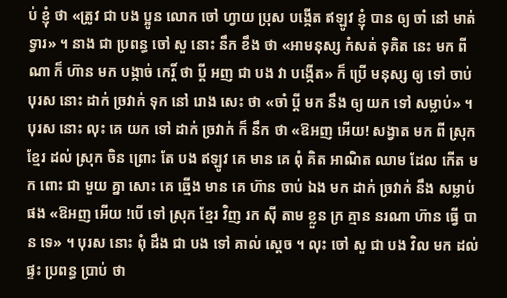ប់ ខ្ញុំ ថា «ត្រូវ ជា បង ប្អូន លោក ចៅ ហ្វាយ ប្រុស បង្កើត ឥឡូវ ខ្ញុំ បាន ឲ្យ ចាំ នៅ មាត់ ទ្វារ» ។ នាង ជា ប្រពន្ធ ចៅ សួ នោះ នឹក ខឹង ថា «អាមនុស្ស កំសត់ ទុគិត នេះ មក ពី ណា ក៏ ហ៊ាន មក បង្កាច់ កេរ្តិ៍ ថា ប្តី អញ ជា បង វា បង្កើត» ក៏ ប្រើ មនុស្ស ឲ្យ ទៅ ចាប់ បុរស នោះ ដាក់ ច្រវាក់ ទុក នៅ រោង សេះ ថា «ចាំ ប្តី មក នឹង ឲ្យ យក ទៅ សម្លាប់» ។ បុរស នោះ លុះ គេ យក ទៅ ដាក់ ច្រវាក់ ក៏ នឹក ថា «ឱអញ អើយ! សង្វាត មក ពី ស្រុក ខ្មែរ ដល់ ស្រុក ចិន ព្រោះ តែ បង ឥឡូវ គេ មាន គេ ពុំ គិត អាណិត ឈាម ដែល កើត មក ពោះ ជា មួយ គ្នា សោះ គេ ឆ្មើង មាន គេ ហ៊ាន ចាប់ ឯង មក ដាក់ ច្រវាក់ នឹង សម្លាប់ ផង «ឱអញ អើយ !បើ ទៅ ស្រុក ខ្មែរ វិញ រក ស៊ី តាម ខ្លួន ក្រ គ្មាន នរណា ហ៊ាន ធ្វើ បាន ទេ» ។ បុរស នោះ ពុំ ដឹង ជា បង ទៅ គាល់ ស្តេច ។ លុះ ចៅ សួ ជា បង វិល មក ដល់ ផ្ទះ ប្រពន្ធ ប្រាប់ ថា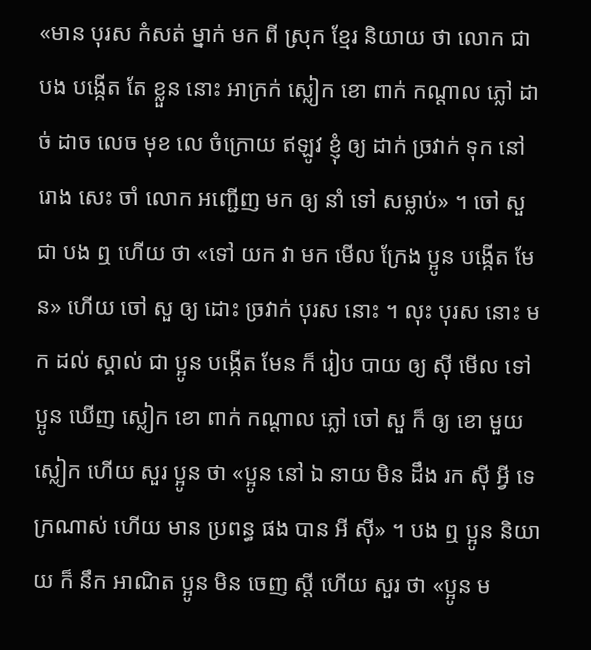«មាន បុរស កំសត់ ម្នាក់ មក ពី ស្រុក ខ្មែរ និយាយ ថា លោក ជា បង បង្កើត តែ ខ្លួន នោះ អាក្រក់ ស្លៀក ខោ ពាក់ កណ្តាល ភ្លៅ ដាច់ ដាច លេច មុខ លេ ចំក្រោយ ឥឡូវ ខ្ញុំ ឲ្យ ដាក់ ច្រវាក់ ទុក នៅ រោង សេះ ចាំ លោក អញ្ជើញ មក ឲ្យ នាំ ទៅ សម្លាប់» ។ ចៅ សួ ជា បង ឮ ហើយ ថា «ទៅ យក វា មក មើល ក្រែង ប្អូន បង្កើត មែន» ហើយ ចៅ សួ ឲ្យ ដោះ ច្រវាក់ បុរស នោះ ។ លុះ បុរស នោះ មក ដល់ ស្គាល់ ជា ប្អូន បង្កើត មែន ក៏ រៀប បាយ ឲ្យ ស៊ី មើល ទៅ ប្អូន ឃើញ ស្លៀក ខោ ពាក់ កណ្តាល ភ្លៅ ចៅ សួ ក៏ ឲ្យ ខោ មួយ ស្លៀក ហើយ សួរ ប្អូន ថា «ប្អូន នៅ ឯ នាយ មិន ដឹង រក ស៊ី អ្វី ទេ ក្រណាស់ ហើយ មាន ប្រពន្ធ ផង បាន អី ស៊ី» ។ បង ឮ ប្អូន និយាយ ក៏ នឹក អាណិត ប្អូន មិន ចេញ ស្តី ហើយ សួរ ថា «ប្អូន ម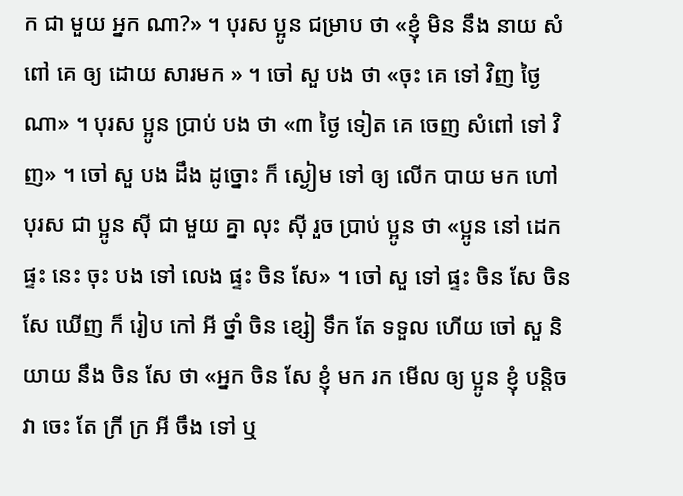ក ជា មួយ អ្នក ណា?» ។ បុរស ប្អូន ជម្រាប ថា «ខ្ញុំ មិន នឹង នាយ សំពៅ គេ ឲ្យ ដោយ សារមក » ។ ចៅ សួ បង ថា «ចុះ គេ ទៅ វិញ ថ្ងៃ ណា» ។ បុរស ប្អូន ប្រាប់ បង ថា «៣ ថ្ងៃ ទៀត គេ ចេញ សំពៅ ទៅ វិញ» ។ ចៅ សួ បង ដឹង ដូច្នោះ ក៏ ស្ងៀម ទៅ ឲ្យ លើក បាយ មក ហៅ បុរស ជា ប្អូន ស៊ី ជា មួយ គ្នា លុះ ស៊ី រួច ប្រាប់ ប្អូន ថា «ប្អូន នៅ ដេក ផ្ទះ នេះ ចុះ បង ទៅ លេង ផ្ទះ ចិន សែ» ។ ចៅ សួ ទៅ ផ្ទះ ចិន សែ ចិន សែ ឃើញ ក៏ រៀប កៅ អី ថ្នាំ ចិន ខ្សៀ ទឹក តែ ទទួល ហើយ ចៅ សួ និយាយ នឹង ចិន សែ ថា «អ្នក ចិន សែ ខ្ញុំ មក រក មើល ឲ្យ ប្អូន ខ្ញុំ បន្តិច វា ចេះ តែ ក្រី ក្រ អី ចឹង ទៅ ឬ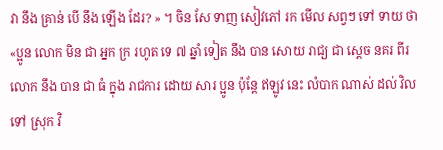វា នឹង គ្រាន់ បើ នឹង ឡើង ដែរ? » ។ ចិន សែ ទាញ សៀវភៅ រក មើល សព្វៗ ទៅ ទាយ ថា «ប្អូន លោក មិន ជា អ្នក ក្រ រហូត ទេ ៧ ឆ្នាំ ទៀត នឹង បាន សោយ រាជ្យ ជា ស្តេច នគរ ពីរ លោក នឹង បាន ជា ធំ ក្នុង រាជការ ដោយ សារ ប្អូន ប៉ុន្តែ ឥឡូវ នេះ លំបាក ណាស់ ដល់ វិល ទៅ ស្រុក វិ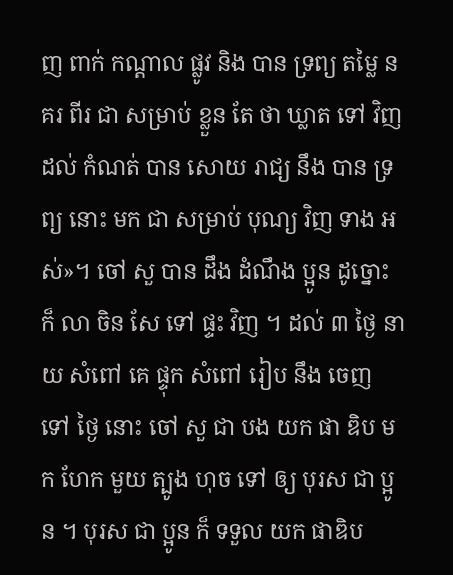ញ ពាក់ កណ្តាល ផ្លូវ និង បាន ទ្រព្យ តម្លៃ នគរ ពីរ ជា សម្រាប់ ខ្លួន តែ ថា ឃ្លាត ទៅ វិញ ដល់ កំណត់ បាន សោយ រាជ្យ នឹង បាន ទ្រព្យ នោះ មក ជា សម្រាប់ បុណ្យ វិញ ទាង អស់»។ ចៅ សួ បាន ដឹង ដំណឹង ប្អូន ដូច្នោះ ក៏ លា ចិន សែ ទៅ ផ្ទះ វិញ ។ ដល់ ៣ ថ្ងៃ នាយ សំពៅ គេ ផ្ទុក សំពៅ រៀប នឹង ចេញ ទៅ ថ្ងៃ នោះ ចៅ សួ ជា បង យក ផា ឌិប មក ហែក មួយ ត្បូង ហុច ទៅ ឲ្យ បុរស ជា ប្អូន ។ បុរស ជា ប្អូន ក៏ ទទួល យក ផាឌិប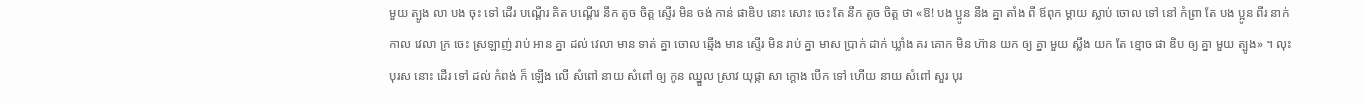មួយ ត្បូង លា បង ចុះ ទៅ ដើរ បណ្តើរ គិត បណ្តើរ នឹក តូច ចិត្ត ស្ទើរ មិន ចង់ កាន់ ផាឌិប នោះ សោះ ចេះ តែ នឹក តូច ចិត្ត ថា «ឱ! បង ប្អូន នឹង គ្នា តាំង ពី ឪពុក ម្តាយ ស្លាប់ ចោល ទៅ នៅ កំព្រា តែ បង ប្អូន ពីរ នាក់ កាល វេលា ក្រ ចេះ ស្រឡាញ់ រាប់ អាន គ្នា ដល់ វេលា មាន ទាត់ គ្នា ចោល ឆ្មើង មាន ស្ទើរ មិន រាប់ គ្នា មាស ប្រាក់ ដាក់ ឃ្លាំង គរ គោក មិន ហ៊ាន យក ឲ្យ គ្នា មួយ ស្លឹង យក តែ ខ្មោច ផា ឌិប ឲ្យ គ្នា មួយ ត្បូង» ។ លុះ បុរស នោះ ដើរ ទៅ ដល់ កំពង់ ក៏ ឡើង លើ សំពៅ នាយ សំពៅ ឲ្យ កូន ឈ្នួល ស្រាវ យុផ្កា សា ក្តោង បើក ទៅ ហើយ នាយ សំពៅ សួរ បុរ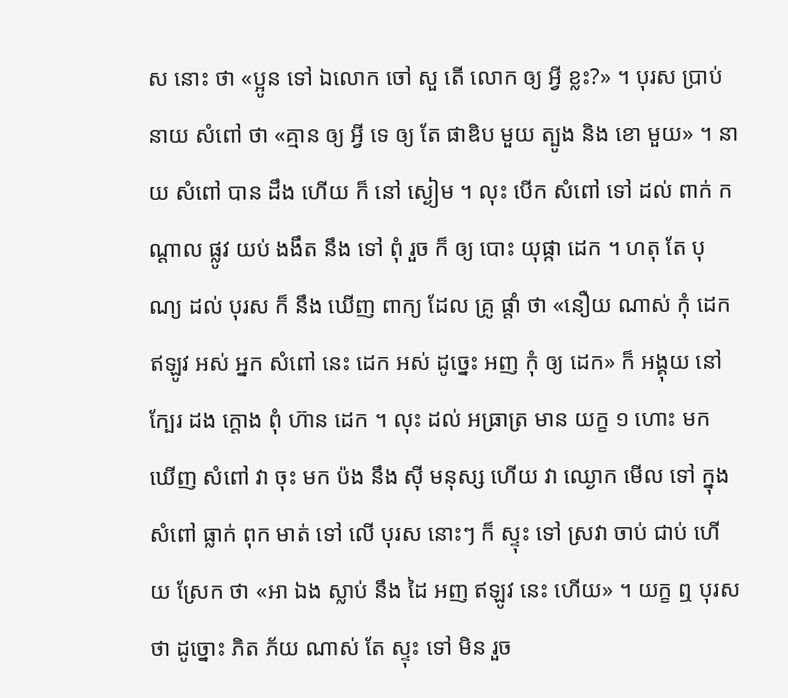ស នោះ ថា «ប្អូន ទៅ ឯលោក ចៅ សួ តើ លោក ឲ្យ អ្វី ខ្លះ?» ។ បុរស ប្រាប់ នាយ សំពៅ ថា «គ្មាន ឲ្យ អ្វី ទេ ឲ្យ តែ ផាឌិប មួយ ត្បូង និង ខោ មួយ» ។ នាយ សំពៅ បាន ដឹង ហើយ ក៏ នៅ ស្ងៀម ។ លុះ បើក សំពៅ ទៅ ដល់ ពាក់ កណ្តាល ផ្លូវ យប់ ងងឹត នឹង ទៅ ពុំ រួច ក៏ ឲ្យ បោះ យុផ្កា ដេក ។ ហតុ តែ បុណ្យ ដល់ បុរស ក៏ នឹង ឃើញ ពាក្យ ដែល គ្រូ ផ្តាំ ថា «នឿយ ណាស់ កុំ ដេក ឥឡូវ អស់ អ្នក សំពៅ នេះ ដេក អស់ ដូច្នេះ អញ កុំ ឲ្យ ដេក» ក៏ អង្គុយ នៅ ក្បែរ ដង ក្តោង ពុំ ហ៊ាន ដេក ។ លុះ ដល់ អធ្រាត្រ មាន យក្ខ ១ ហោះ មក ឃើញ សំពៅ វា ចុះ មក ប៉ង នឹង ស៊ី មនុស្ស ហើយ វា ឈ្ងោក មើល ទៅ ក្នុង សំពៅ ធ្លាក់ ពុក មាត់ ទៅ លើ បុរស នោះៗ ក៏ ស្ទុះ ទៅ ស្រវា ចាប់ ជាប់ ហើយ ស្រែក ថា «អា ឯង ស្លាប់ នឹង ដៃ អញ ឥឡូវ នេះ ហើយ» ។ យក្ខ ឮ បុរស ថា ដូច្នោះ ភិត ភ័យ ណាស់ តែ ស្ទុះ ទៅ មិន រួច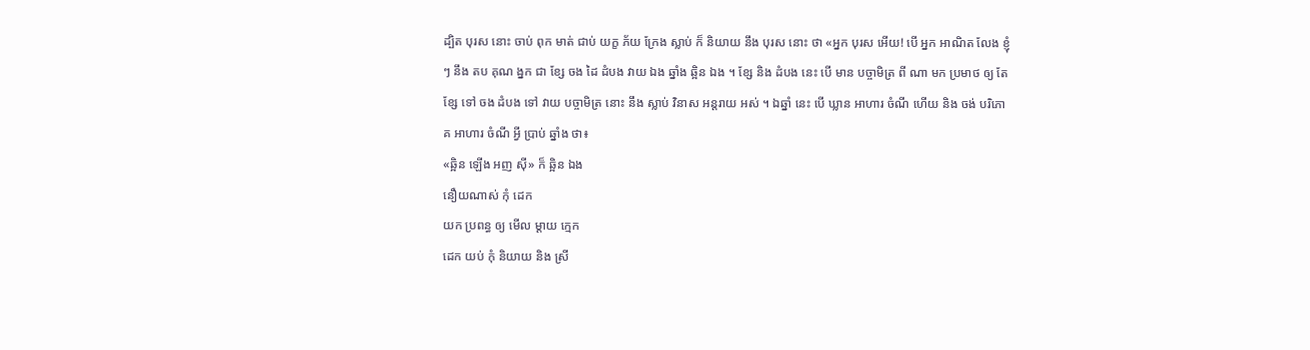ដ្បិត បុរស នោះ ចាប់ ពុក មាត់ ជាប់ យក្ខ ភ័យ ក្រែង ស្លាប់ ក៏ និយាយ នឹង បុរស នោះ ថា «អ្នក បុរស អើយ! បើ អ្នក អាណិត លែង ខ្ញុំៗ នឹង តប គុណ ង្នក ជា ខ្សែ ចង ដៃ ដំបង វាយ ឯង ឆ្នាំង ឆ្អិន ឯង ។ ខ្សែ និង ដំបង នេះ បើ មាន បច្ចាមិត្រ ពី ណា មក ប្រមាថ ឲ្យ តែ ខ្សែ ទៅ ចង ដំបង ទៅ វាយ បច្ចាមិត្រ នោះ នឹង ស្លាប់ វិនាស អន្តរាយ អស់ ។ ឯឆ្នាំ នេះ បើ ឃ្លាន អាហារ ចំណី ហើយ និង ចង់ បរិភោគ អាហារ ចំណី អ្វី ប្រាប់ ឆ្នាំង ថា៖
«ឆ្អិន ឡើង អញ ស៊ី» ក៏ ឆ្អិន ឯង
នឿយណាស់ កុំ ដេក
យក ប្រពន្ធ ឲ្យ មើល ម្តាយ ក្មេក
ដេក យប់ កុំ និយាយ និង ស្រី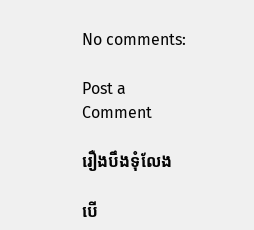No comments:

Post a Comment

រឿងបឹងទុំលែង

បើ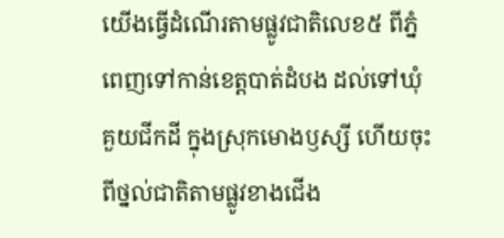យើងធ្វើដំណើរតាមផ្លូវជាតិលេខ៥ ពីភ្នំពេញទៅកាន់ខេត្តបាត់ដំបង ដល់ទៅឃុំគួយជីកដី ក្នុងស្រុកមោងឫស្សី ហើយចុះពីថ្នល់ជាតិតាមផ្លូវខាងជើង